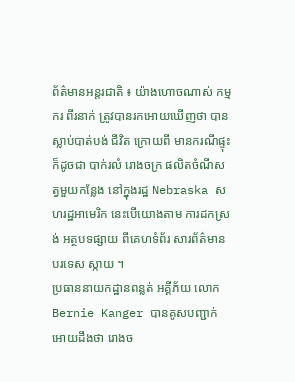ព័ត៌មានអន្តរជាតិ ៖ យ៉ាងហោចណាស់ កម្មករ ពីរនាក់ ត្រូវបានរកអោយឃើញថា បានស្លាប់បាត់បង់ ជីវិត ក្រោយពី មានករណីផ្ទុះ ក៏ដូចជា បាក់រលំ រោងចក្រ ផលិតចំណីសត្វមួយកន្លែង នៅក្នុងរដ្ឋ Nebraska សហរដ្ឋអាមេរិក នេះបើយោងតាម ការដកស្រង់ អត្ថបទផ្សាយ ពីគេហទំព័រ សារព័ត៌មាន បរទេស ស្កាយ ។
ប្រធាននាយកដ្ឋានពន្លត់ អគ្គីភ័យ លោក Bernie Kanger បានគូសបញ្ជាក់អោយដឹងថា រោងច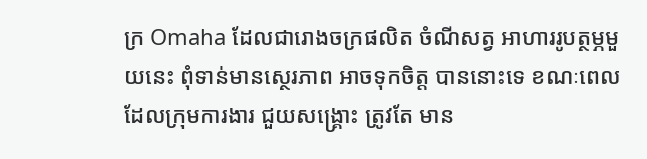ក្រ Omaha ដែលជារោងចក្រផលិត ចំណីសត្វ អាហាររូបត្ថម្ភមួយនេះ ពុំទាន់មានស្ថេរភាព អាចទុកចិត្ត បាននោះទេ ខណៈពេលដែលក្រុមការងារ ជួយសង្គ្រោះ ត្រូវតែ មាន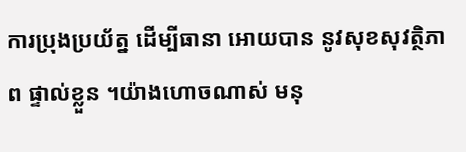ការប្រុងប្រយ័ត្ន ដើម្បីធានា អោយបាន នូវសុខសុវត្ថិភាព ផ្ទាល់ខ្លួន ។យ៉ាងហោចណាស់ មនុ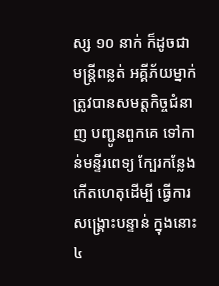ស្ស ១០ នាក់ ក៏ដូចជា មន្រ្តីពន្លត់ អគ្គីភ័យម្នាក់ ត្រូវបានសមត្តកិច្ចជំនាញ បញ្ជូនពួកគេ ទៅកាន់មន្ទីរពេទ្យ ក្បែរកន្លែង កើតហេតុដើម្បី ធ្វើការសង្គ្រោះបន្ទាន់ ក្នុងនោះ ៤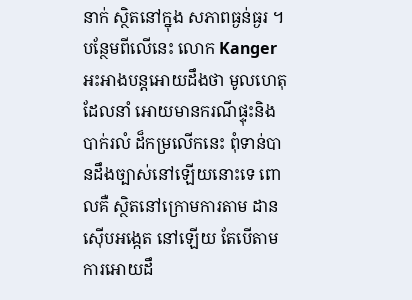នាក់ ស្ថិតនៅក្នុង សភាពធ្ងន់ធ្ងរ ។
បន្ថែមពីលើនេះ លោក Kanger អះអាងបន្តអោយដឹងថា មូលហេតុដែលនាំ អោយមានករណីផ្ទុះនិង បាក់រលំ ដ៏កម្រលើកនេះ ពុំទាន់បានដឹងច្បាស់នៅឡើយនោះទេ ពោលគឺ ស្ថិតនៅក្រោមការតាម ដានស៊ើបអង្កេត នៅឡើយ តែបើតាមការអោយដឹ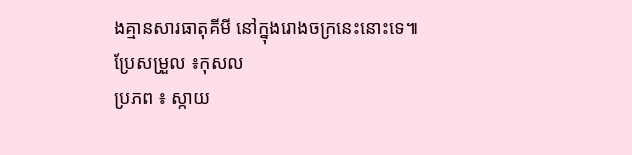ងគ្មានសារធាតុគីមី នៅក្នុងរោងចក្រនេះនោះទេ៕
ប្រែសម្រួល ៖កុសល
ប្រភព ៖ ស្កាយ